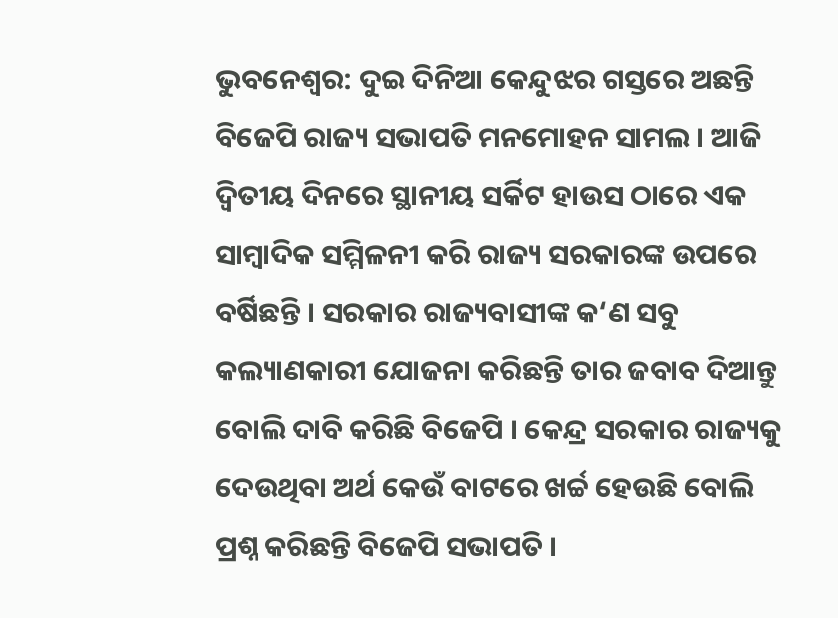ଭୁବନେଶ୍ବର: ଦୁଇ ଦିନିଆ କେନ୍ଦୁଝର ଗସ୍ତରେ ଅଛନ୍ତି ବିଜେପି ରାଜ୍ୟ ସଭାପତି ମନମୋହନ ସାମଲ । ଆଜି ଦ୍ୱିତୀୟ ଦିନରେ ସ୍ଥାନୀୟ ସର୍କିଟ ହାଉସ ଠାରେ ଏକ ସାମ୍ବାଦିକ ସମ୍ମିଳନୀ କରି ରାଜ୍ୟ ସରକାରଙ୍କ ଉପରେ ବର୍ଷିଛନ୍ତି । ସରକାର ରାଜ୍ୟବାସୀଙ୍କ କ‘ଣ ସବୁ କଲ୍ୟାଣକାରୀ ଯୋଜନା କରିଛନ୍ତି ତାର ଜବାବ ଦିଆନ୍ତୁ ବୋଲି ଦାବି କରିଛି ବିଜେପି । କେନ୍ଦ୍ର ସରକାର ରାଜ୍ୟକୁ ଦେଉଥିବା ଅର୍ଥ କେଉଁ ବାଟରେ ଖର୍ଚ୍ଚ ହେଉଛି ବୋଲି ପ୍ରଶ୍ନ କରିଛନ୍ତି ବିଜେପି ସଭାପତି ।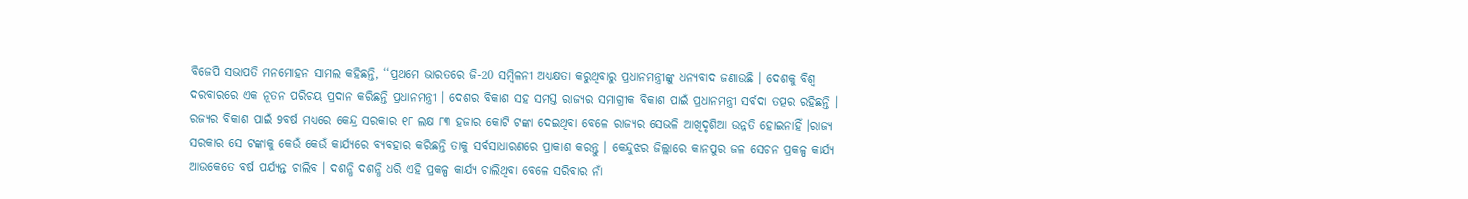ବିଜେପି ସଭାପତି ମନମୋହନ ସାମଲ କହିଛନ୍ତି, ‘‘ପ୍ରଥମେ ଭାରତରେ ଜି-20 ସମ୍ବିଳନୀ ଅଧ୍ୟକ୍ଷତା କରୁଥିବାରୁ ପ୍ରଧାନମନ୍ତ୍ରୀଙ୍କୁ ଧନ୍ୟବାଦ ଜଣାଉଛି । ଦେଶକୁ ବିଶ୍ବ ଦରବାରରେ ଏକ ନୂତନ ପରିଚୟ ପ୍ରଦାନ କରିଛନ୍ତି ପ୍ରଧାନମନ୍ତ୍ରୀ । ଦେଶର ବିକାଶ ସହ ସମସ୍ତ ରାଜ୍ୟର ସମାଗ୍ରୀକ ବିକାଶ ପାଇଁ ପ୍ରଧାନମନ୍ତ୍ରୀ ସର୍ବଦା ତତ୍ପର ରହିଛନ୍ତି । ରଜ୍ୟର ବିକାଶ ପାଇଁ 9ବର୍ଷ ମଧ୍ୟରେ କେନ୍ଦ୍ର ସରକାର ୧୮ ଲକ୍ଷ ୮୩ ହଜାର କୋଟି ଟଙ୍କା ଦେଇଥିବା ବେଳେ ରାଜ୍ୟର ସେଭଳି ଆଖିଦୃଶିଆ ଉନ୍ନତି ହୋଇନାହିଁ ।ରାଜ୍ୟ ସରକାର ସେ ଟଙ୍କାକୁ କେଉଁ କେଉଁ କାର୍ଯ୍ୟରେ ବ୍ୟବହାର କରିଛନ୍ତି ତାକୁ ସର୍ବସାଧାରଣରେ ପ୍ରାକାଶ କରନ୍ତୁ । କେନ୍ଦୁଝର ଜିଲ୍ଲାରେ କାନପୁର ଜଳ ସେଚନ ପ୍ରକଳ୍ପ କାର୍ଯ୍ୟ ଆଉକେତେ ବର୍ଷ ପର୍ଯ୍ୟନ୍ତ ଚାଲିବ । ଦଶନ୍ଧି ଦଶନ୍ଧି ଧରି ଏହି ପ୍ରକଳ୍ପ କାର୍ଯ୍ୟ ଚାଲିଥିବା ବେଳେ ସରିବାର ନାଁ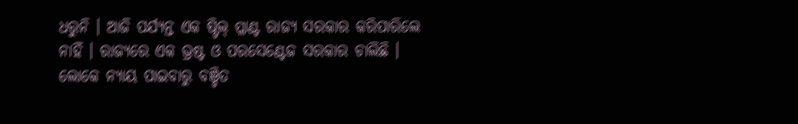ଧରୁନି । ଆଜି ପର୍ଯ୍ୟନ୍ତ ଏକ ଷ୍ଟିଲ୍ ପ୍ଳାଣ୍ଟ ରାଜ୍ୟ ସରକାର କରିପାରିଲେ ନାହିଁ । ରାଜ୍ୟରେ ଏକ ଭ୍ରଷ୍ଟ ଓ ପରସେଣ୍ଟେଜ ସରକାର ଚାଲିଛି । ଲୋକେ ନ୍ୟାୟ ପାଇବାରୁ ବଞ୍ଚିତ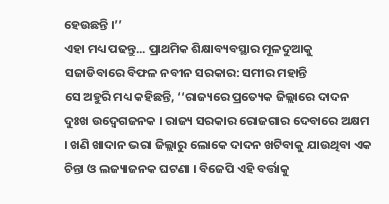ହେଉଛନ୍ତି ।’’
ଏହା ମଧ୍ୟ ପଢନ୍ତୁ... ପ୍ରାଥମିକ ଶିକ୍ଷାବ୍ୟବସ୍ଥାର ମୂଳଦୁଆକୁ ସଜାଡିବାରେ ବିଫଳ ନବୀନ ସରକାର: ସମୀର ମହାନ୍ତି
ସେ ଅହୁରି ମଧ୍ୟ କହିଛନ୍ତି, ‘‘ରାଜ୍ୟରେ ପ୍ରତ୍ୟେକ ଜିଲ୍ଲାରେ ଦାଦନ ଦୁଃଖ ଉଦ୍ବେଗଜନକ । ରାଜ୍ୟ ସରକାର ରୋଜଗାର ଦେବାରେ ଅକ୍ଷମ । ଖଣି ଖାଦାନ ଭରା ଜିଲ୍ଲାରୁ ଲୋକେ ଦାଦନ ଖଟିବାକୁ ଯାଉଥିବା ଏକ ଚିନ୍ତା ଓ ଲଜ୍ୟାଜନକ ଘଟଣା । ବିଜେପି ଏହି ବର୍ତ୍ତାକୁ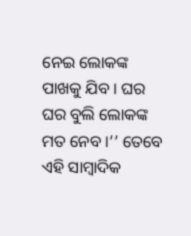ନେଇ ଲୋକଙ୍କ ପାଖକୁ ଯିବ । ଘର ଘର ବୁଲି ଲୋକଙ୍କ ମତ ନେବ ।’’ ତେବେ ଏହି ସାମ୍ବାଦିକ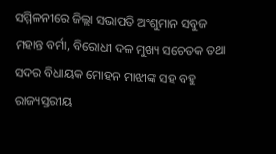ସମ୍ମିଳନୀରେ ଜିଲ୍ଲା ସଭାପତି ଅଂଶୁମାନ ସବୁଜ ମହାନ୍ତ ବର୍ମା, ବିରୋଧୀ ଦଳ ମୁଖ୍ୟ ସଚେତକ ତଥା ସଦର ବିଧାୟକ ମୋହନ ମାଝୀଙ୍କ ସହ ବହୁ ରାଜ୍ୟସ୍ତରୀୟ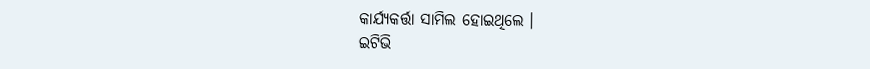କାର୍ଯ୍ୟକର୍ତ୍ତା ସାମିଲ ହୋଇଥିଲେ ।
ଇଟିଭି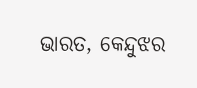ଭାରତ, କେନ୍ଦୁଝର